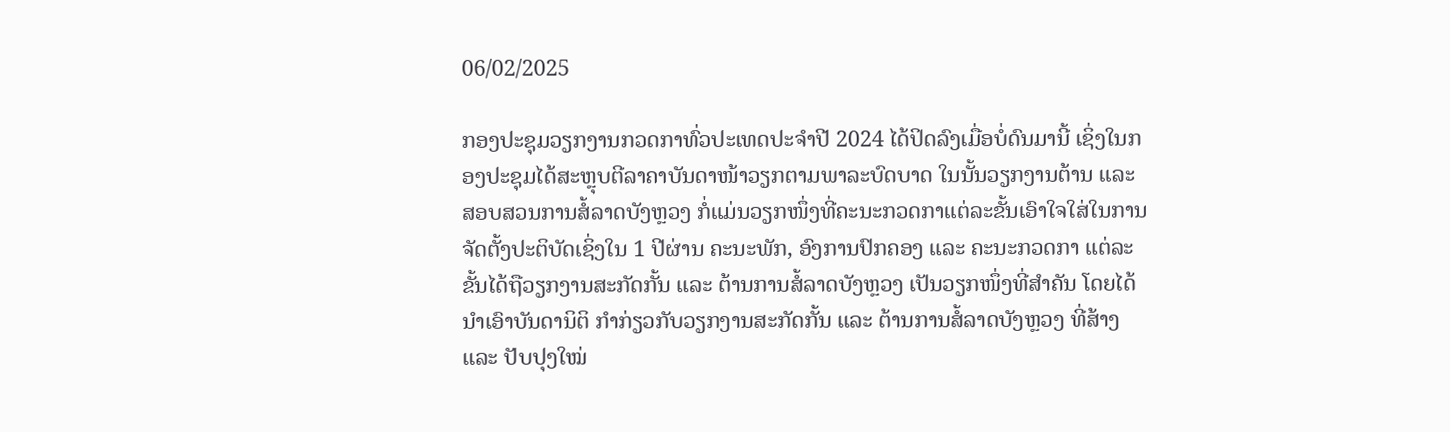06/02/2025

ກອງປະຊຸມວຽກງານກວດກາທົ່ວປະເທດປະຈຳປີ 2024 ໄດ້ປິດລົງເມື່ອບໍ່ດົນມານີ້ ເຊິ່ງໃນກອງປະຊຸມໄດ້ສະຫຼຸບຕີລາຄາບັນດາໜ້າວຽກຕາມພາລະບົດບາດ ໃນນັ້ນວຽກງານຕ້ານ ແລະ ສອບສວນການສໍ້ລາດບັງຫຼວງ ກໍ່ແມ່ນວຽກໜຶ່ງທີ່ຄະນະກວດກາແຕ່ລະຂັ້ນເອົາໃຈໃສ່ໃນການຈັດຕັ້ງປະຕິບັດເຊິ່ງໃນ 1 ປີຜ່ານ ຄະນະພັກ, ອົງການປົກຄອງ ແລະ ຄະນະກວດກາ ແຕ່ລະຂັ້ນໄດ້ຖືວຽກງານສະກັດກັ້ນ ແລະ ຕ້ານການສໍ້ລາດບັງຫຼວງ ເປັນວຽກໜຶ່ງທີ່ສໍາຄັນ ໂດຍໄດ້ນໍາເອົາບັນດານິຕິ ກຳກ່ຽວກັບວຽກງານສະກັດກັ້ນ ແລະ ຕ້ານການສໍ້ລາດບັງຫຼວງ ທີ່ສ້າງ ແລະ ປັບປຸງໃໝ່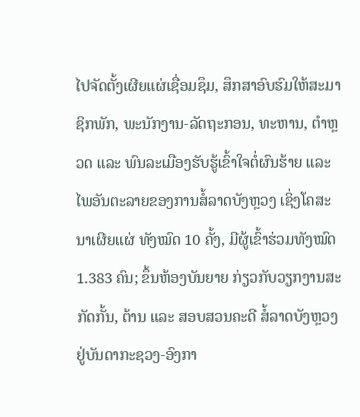ໄປຈັດຕັ້ງເຜີຍແຜ່ເຊື່ອມຊຶມ, ສຶກສາອົບຮົມໃຫ້ສະມາຊິກພັກ, ພະນັກງານ-ລັດຖະກອນ, ທະຫານ, ຕຳຫຼວດ ແລະ ພົນລະເມືອງຮັບຮູ້ເຂົ້າໃຈຕໍ່ຜົນຮ້າຍ ແລະ ໄພອັນຕະລາຍຂອງການສໍ້ລາດບັງຫຼວງ ເຊິ່ງໂຄສະນາເຜີຍແຜ່ ທັງໝົດ 10 ຄັ້ງ, ມີຜູ້ເຂົ້າຮ່ວມທັງໝົດ 1.383 ຄົນ; ຂຶ້ນຫ້ອງບັນຍາຍ ກ່ຽວກັບວຽກງານສະກັດກັ້ນ, ຕ້ານ ແລະ ສອບສວນຄະດີ ສໍ້ລາດບັງຫຼວງ ຢູ່ບັນດາກະຊວງ-ອົງກາ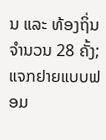ນ ແລະ ທ້ອງຖິ່ນ ຈໍານວນ 28 ຄັ້ງ; ແຈກຢາຍແບບຟອມ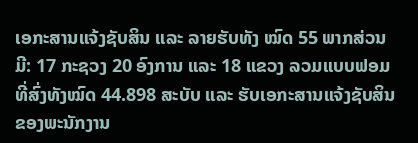ເອກະສານແຈ້ງຊັບສິນ ແລະ ລາຍຮັບທັງ ໝົດ 55 ພາກສ່ວນ ມີ: 17 ກະຊວງ 20 ອົງການ ແລະ 18 ແຂວງ ລວມແບບຟອມທີ່ສົ່ງທັງໝົດ 44.898 ສະບັບ ແລະ ຮັບເອກະສານແຈ້ງຊັບສິນຂອງພະນັກງານ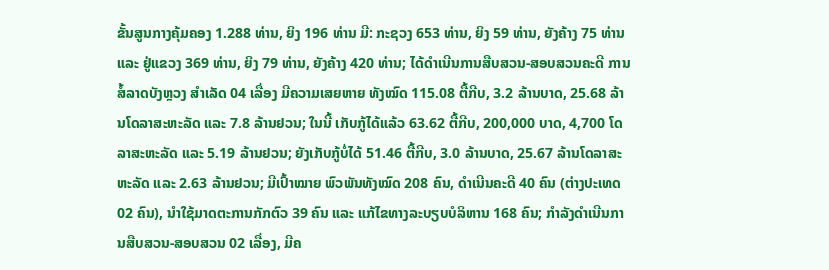ຂັ້ນສູນກາງຄຸ້ມຄອງ 1.288 ທ່ານ, ຍິງ 196 ທ່ານ ມີ: ກະຊວງ 653 ທ່ານ, ຍິງ 59 ທ່ານ, ຍັງຄ້າງ 75 ທ່ານ ແລະ ຢູ່ແຂວງ 369 ທ່ານ, ຍິງ 79 ທ່ານ, ຍັງຄ້າງ 420 ທ່ານ; ໄດ້ດໍາເນີນການສືບສວນ-ສອບສວນຄະດີ ການສໍ້ລາດບັງຫຼວງ ສໍາເລັດ 04 ເລື່ອງ ມີຄວາມເສຍຫາຍ ທັງໝົດ 115.08 ຕື້ກີບ, 3.2 ລ້ານບາດ, 25.68 ລ້ານໂດລາສະຫະລັດ ແລະ 7.8 ລ້ານຢວນ; ໃນນີ້ ເກັບກູ້ໄດ້ແລ້ວ 63.62 ຕື້ກີບ, 200,000 ບາດ, 4,700 ໂດລາສະຫະລັດ ແລະ 5.19 ລ້ານຢວນ; ຍັງເກັບກູ້ບໍ່ໄດ້ 51.46 ຕື້ກີບ, 3.0 ລ້ານບາດ, 25.67 ລ້ານໂດລາສະຫະລັດ ແລະ 2.63 ລ້ານຢວນ; ມີເປົ້າໝາຍ ພົວພັນທັງໝົດ 208 ຄົນ, ດໍາເນີນຄະດີ 40 ຄົນ (ຕ່າງປະເທດ 02 ຄົນ), ນໍາໃຊ້ມາດຕະການກັກຕົວ 39 ຄົນ ແລະ ແກ້ໄຂທາງລະບຽບບໍລິຫານ 168 ຄົນ; ກໍາລັງດໍາເນີນການສືບສວນ-ສອບສວນ 02 ເລື່ອງ, ມີຄ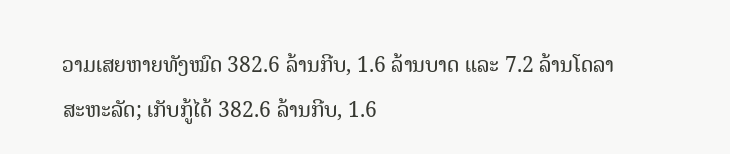ວາມເສຍຫາຍທັງໝົດ 382.6 ລ້ານກີບ, 1.6 ລ້ານບາດ ແລະ 7.2 ລ້ານໂດລາສະຫະລັດ; ເກັບກູ້ໄດ້ 382.6 ລ້ານກີບ, 1.6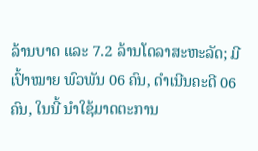ລ້ານບາດ ແລະ 7.2 ລ້ານໂດລາສະຫະລັດ; ມີເປົ້າໝາຍ ພົວພັນ 06 ຄົນ, ດໍາເນີນຄະດີ 06 ຄົນ, ໃນນີ້ ນໍາໃຊ້ມາດຕະການ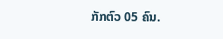ກັກຕົວ 05 ຄົນ.